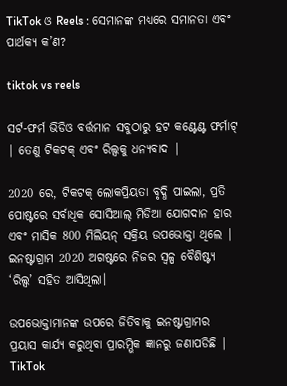TikTok ଓ Reels : ସେମାନଙ୍କ ମଧ୍ୟରେ ସମାନତା ଏବଂ ପାର୍ଥକ୍ୟ କ’ଣ?

tiktok vs reels

ସର୍ଟ-ଫର୍ମ ଭିଡିଓ ବର୍ତ୍ତମାନ ସବୁଠାରୁ ହଟ କଣ୍ଟେଣ୍ଟ ଫର୍ମାଟ୍ | ତେଣୁ ଟିକଟକ୍ ଏବଂ ରିଲ୍ସକୁ ଧନ୍ୟବାଦ |

2020 ରେ, ଟିକଟକ୍ ଲୋକପ୍ରିୟତା ବୃଦ୍ଧି ପାଇଲା, ପ୍ରତି ପୋଷ୍ଟରେ ସର୍ବାଧିକ ସୋସିଆଲ୍ ମିଡିଆ ଯୋଗଦାନ ହାର ଏବଂ ମାସିକ 800 ମିଲିୟନ୍ ସକ୍ରିୟ ଉପଭୋକ୍ତା ଥିଲେ | ଇନଷ୍ଟାଗ୍ରାମ 2020 ଅଗଷ୍ଟରେ ନିଜର ସ୍ୱଳ୍ପ ବୈଶିଷ୍ଟ୍ୟ ‘ରିଲ୍ସ’ ସହିତ ଆସିଥିଲା।

ଉପଭୋକ୍ତାମାନଙ୍କ ଉପରେ ଜିତିବାକୁ ଇନଷ୍ଟାଗ୍ରାମର ପ୍ରୟାସ କାର୍ଯ୍ୟ କରୁଥିବା ପ୍ରାରମ୍ଭିକ ଜ୍ଞାନରୁ ଜଣାପଡିଛି | TikTok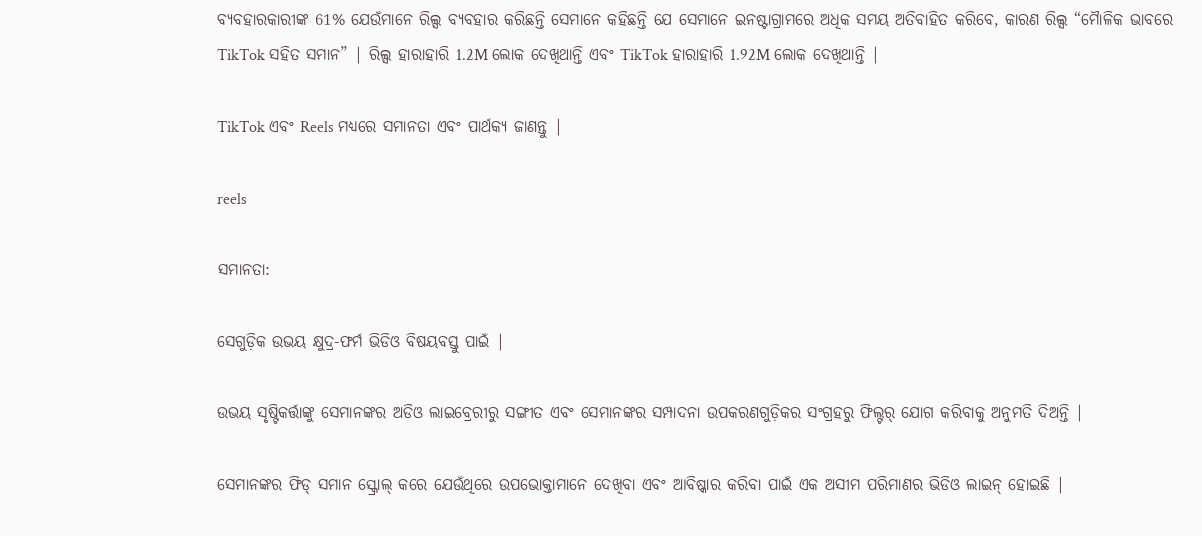ବ୍ୟବହାରକାରୀଙ୍କ 61% ଯେଉଁମାନେ ରିଲ୍ସ ବ୍ୟବହାର କରିଛନ୍ତି ସେମାନେ କହିଛନ୍ତି ଯେ ସେମାନେ ଇନଷ୍ଟାଗ୍ରାମରେ ଅଧିକ ସମୟ ଅତିବାହିତ କରିବେ, କାରଣ ରିଲ୍ସ “ମୋୖଳିକ ଭାବରେ TikTok ସହିତ ସମାନ” | ରିଲ୍ସ ହାରାହାରି 1.2M ଲୋକ ଦେଖିଥାନ୍ତି ଏବଂ TikTok ହାରାହାରି 1.92M ଲୋକ ଦେଖିଥାନ୍ତି |

TikTok ଏବଂ Reels ମଧ୍ୟରେ ସମାନତା ଏବଂ ପାର୍ଥକ୍ୟ ଜାଣନ୍ତୁ |

reels

ସମାନତା:

ସେଗୁଡ଼ିକ ଉଭୟ କ୍ଷୁଦ୍ର-ଫର୍ମ ଭିଡିଓ ବିଷୟବସ୍ତୁ ପାଇଁ |

ଉଭୟ ସୃଷ୍ଟିକର୍ତ୍ତାଙ୍କୁ ସେମାନଙ୍କର ଅଡିଓ ଲାଇବ୍ରେରୀରୁ ସଙ୍ଗୀତ ଏବଂ ସେମାନଙ୍କର ସମ୍ପାଦନା ଉପକରଣଗୁଡ଼ିକର ସଂଗ୍ରହରୁ ଫିଲ୍ଟର୍ ଯୋଗ କରିବାକୁ ଅନୁମତି ଦିଅନ୍ତି |

ସେମାନଙ୍କର ଫିଡ୍ ସମାନ ସ୍କ୍ରୋଲ୍ କରେ ଯେଉଁଥିରେ ଉପଭୋକ୍ତାମାନେ ଦେଖିବା ଏବଂ ଆବିଷ୍କାର କରିବା ପାଇଁ ଏକ ଅସୀମ ପରିମାଣର ଭିଡିଓ ଲାଇନ୍ ହୋଇଛି |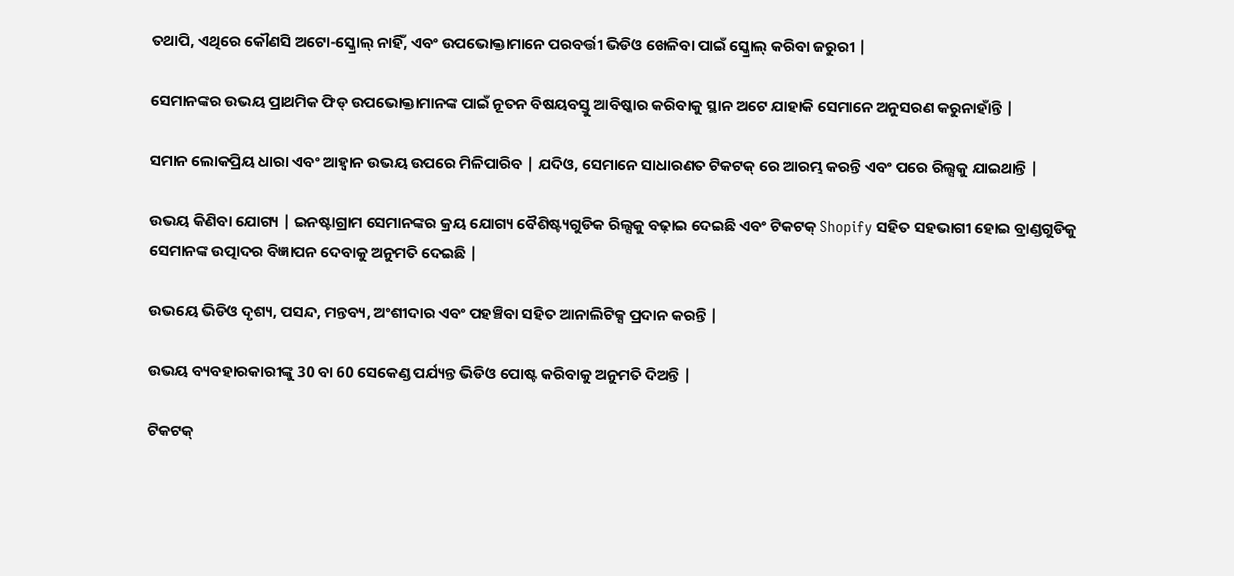ତଥାପି, ଏଥିରେ କୌଣସି ଅଟୋ-ସ୍କ୍ରୋଲ୍ ନାହିଁ, ଏବଂ ଉପଭୋକ୍ତାମାନେ ପରବର୍ତ୍ତୀ ଭିଡିଓ ଖେଳିବା ପାଇଁ ସ୍କ୍ରୋଲ୍ କରିବା ଜରୁରୀ |

ସେମାନଙ୍କର ଉଭୟ ପ୍ରାଥମିକ ଫିଡ୍ ଉପଭୋକ୍ତାମାନଙ୍କ ପାଇଁ ନୂତନ ବିଷୟବସ୍ତୁ ଆବିଷ୍କାର କରିବାକୁ ସ୍ଥାନ ଅଟେ ଯାହାକି ସେମାନେ ଅନୁସରଣ କରୁନାହାଁନ୍ତି |

ସମାନ ଲୋକପ୍ରିୟ ଧାରା ଏବଂ ଆହ୍ୱାନ ଉଭୟ ଉପରେ ମିଳିପାରିବ | ଯଦିଓ, ସେମାନେ ସାଧାରଣତ ଟିକଟକ୍ ରେ ଆରମ୍ଭ କରନ୍ତି ଏବଂ ପରେ ରିଲ୍ସକୁ ଯାଇଥାନ୍ତି |

ଉଭୟ କିଣିବା ଯୋଗ୍ୟ | ଇନଷ୍ଟାଗ୍ରାମ ସେମାନଙ୍କର କ୍ରୟ ଯୋଗ୍ୟ ବୈଶିଷ୍ଟ୍ୟଗୁଡିକ ରିଲ୍ସକୁ ବଢ଼ାଇ ଦେଇଛି ଏବଂ ଟିକଟକ୍ Shopify ସହିତ ସହଭାଗୀ ହୋଇ ବ୍ରାଣ୍ଡଗୁଡିକୁ ସେମାନଙ୍କ ଉତ୍ପାଦର ବିଜ୍ଞାପନ ଦେବାକୁ ଅନୁମତି ଦେଇଛି |

ଉଭୟେ ଭିଡିଓ ଦୃଶ୍ୟ, ପସନ୍ଦ, ମନ୍ତବ୍ୟ, ଅଂଶୀଦାର ଏବଂ ପହଞ୍ଚିବା ସହିତ ଆନାଲିଟିକ୍ସ ପ୍ରଦାନ କରନ୍ତି |

ଉଭୟ ବ୍ୟବହାରକାରୀଙ୍କୁ 30 ବା 60 ସେକେଣ୍ଡ ପର୍ଯ୍ୟନ୍ତ ଭିଡିଓ ପୋଷ୍ଟ କରିବାକୁ ଅନୁମତି ଦିଅନ୍ତି |

ଟିକଟକ୍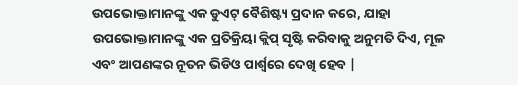ଉପଭୋକ୍ତାମାନଙ୍କୁ ଏକ ଡୁଏଟ୍ ବୈଶିଷ୍ଟ୍ୟ ପ୍ରଦାନ କରେ, ଯାହା ଉପଭୋକ୍ତାମାନଙ୍କୁ ଏକ ପ୍ରତିକ୍ରିୟା କ୍ଲିପ୍ ସୃଷ୍ଟି କରିବାକୁ ଅନୁମତି ଦିଏ, ମୂଳ ଏବଂ ଆପଣଙ୍କର ନୂତନ ଭିଡିଓ ପାର୍ଶ୍ୱରେ ଦେଖି ହେବ |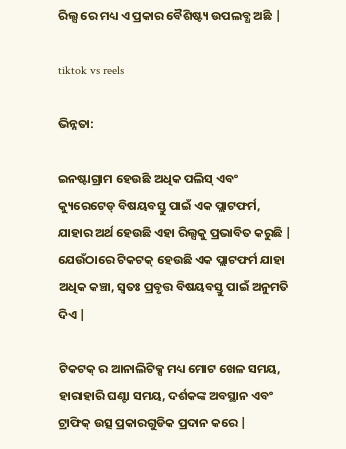ରିଲ୍ସ ରେ ମଧ୍ୟ ଏ ପ୍ରକାର ବୈଶିଷ୍ଟ୍ୟ ଉପଲବ୍ଧ ଅଛି |

tiktok vs reels

ଭିନ୍ନତା:

ଇନଷ୍ଟାଗ୍ରାମ ହେଉଛି ଅଧିକ ପଲିସ୍ ଏବଂ କ୍ୟୁରେଟେଡ୍ ବିଷୟବସ୍ତୁ ପାଇଁ ଏକ ପ୍ଲାଟଫର୍ମ, ଯାହାର ଅର୍ଥ ହେଉଛି ଏହା ରିଲ୍ସକୁ ପ୍ରଭାବିତ କରୁଛି | ଯେଉଁଠାରେ ଟିକଟକ୍ ହେଉଛି ଏକ ପ୍ଲାଟଫର୍ମ ଯାହା ଅଧିକ କଞ୍ଚା, ସ୍ୱତଃ ପ୍ରବୃତ୍ତ ବିଷୟବସ୍ତୁ ପାଇଁ ଅନୁମତି ଦିଏ |

ଟିକଟକ୍ ର ଆନାଲିଟିକ୍ସ ମଧ୍ୟ ମୋଟ ଖେଳ ସମୟ, ହାରାହାରି ଘଣ୍ଟା ସମୟ, ଦର୍ଶକଙ୍କ ଅବସ୍ଥାନ ଏବଂ ଟ୍ରାଫିକ୍ ଉତ୍ସ ପ୍ରକାରଗୁଡିକ ପ୍ରଦାନ କରେ |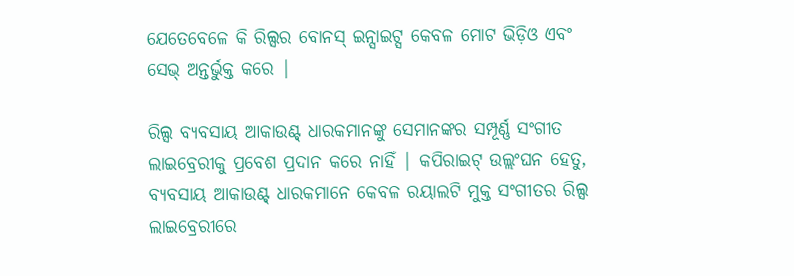ଯେତେବେଳେ କି ରିଲ୍ସର ବୋନସ୍ ଇନ୍ସାଇଟ୍ସ କେବଳ ମୋଟ ଭିଡ଼ିଓ ଏବଂ ସେଭ୍ ଅନ୍ତର୍ଭୁକ୍ତ କରେ |

ରିଲ୍ସ ବ୍ୟବସାୟ ଆକାଉଣ୍ଟ୍ ଧାରକମାନଙ୍କୁ ସେମାନଙ୍କର ସମ୍ପୂର୍ଣ୍ଣ ସଂଗୀତ ଲାଇବ୍ରେରୀକୁ ପ୍ରବେଶ ପ୍ରଦାନ କରେ ନାହିଁ | କପିରାଇଟ୍ ଉଲ୍ଲଂଘନ ହେତୁ, ବ୍ୟବସାୟ ଆକାଉଣ୍ଟ୍ ଧାରକମାନେ କେବଳ ରୟାଲଟି ମୁକ୍ତ ସଂଗୀତର ରିଲ୍ସ ଲାଇବ୍ରେରୀରେ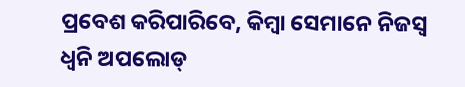ପ୍ରବେଶ କରିପାରିବେ, କିମ୍ବା ସେମାନେ ନିଜସ୍ୱ ଧ୍ୱନି ଅପଲୋଡ୍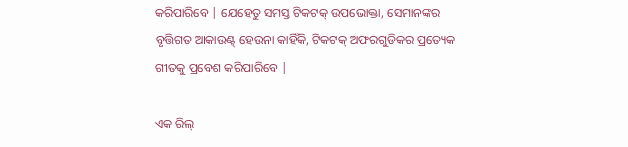କରିପାରିବେ | ଯେହେତୁ ସମସ୍ତ ଟିକଟକ୍ ଉପଭୋକ୍ତା, ସେମାନଙ୍କର ବୃତ୍ତିଗତ ଆକାଉଣ୍ଟ୍ ହେଉନା କାହିଁକି, ଟିକଟକ୍ ଅଫରଗୁଡିକର ପ୍ରତ୍ୟେକ ଗୀତକୁ ପ୍ରବେଶ କରିପାରିବେ |

ଏକ ରିଲ୍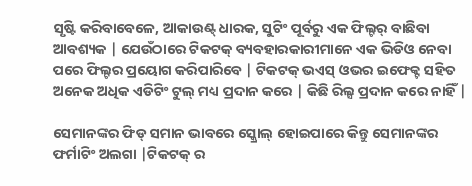ସୃଷ୍ଟି କରିବାବେଳେ, ଆକାଉଣ୍ଟ୍ ଧାରକ, ସୁଟିଂ ପୂର୍ବରୁ ଏକ ଫିଲ୍ଟର୍ ବାଛିବା ଆବଶ୍ୟକ | ଯେଉଁଠାରେ ଟିକଟକ୍ ବ୍ୟବହାରକାରୀମାନେ ଏକ ଭିଡିଓ ନେବା ପରେ ଫିଲ୍ଟର ପ୍ରୟୋଗ କରିପାରିବେ | ଟିକଟକ୍ ଭଏସ୍ ଓଭର ଇଫେକ୍ଟ ସହିତ ଅନେକ ଅଧିକ ଏଡିଟିଂ ଟୁଲ୍ ମଧ୍ୟ ପ୍ରଦାନ କରେ | କିଛି ରିଲ୍ସ ପ୍ରଦାନ କରେ ନାହିଁ |

ସେମାନଙ୍କର ଫିଡ୍ ସମାନ ଭାବରେ ସ୍କ୍ରୋଲ୍ ହୋଇପାରେ କିନ୍ତୁ ସେମାନଙ୍କର ଫର୍ମାଟିଂ ଅଲଗା |ଟିକଟକ୍ ର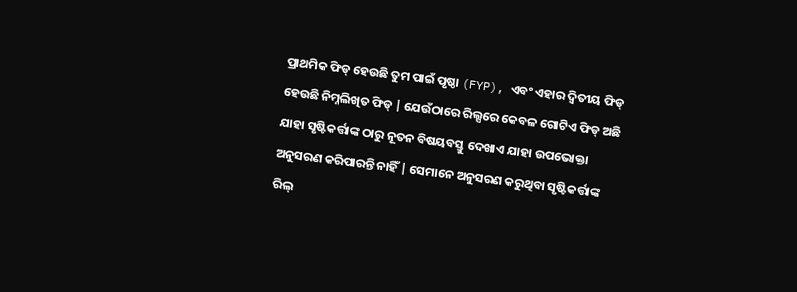ପ୍ରାଥମିକ ଫିଡ୍ ହେଉଛି ତୁମ ପାଇଁ ପୃଷ୍ଠା (FYP), ଏବଂ ଏହାର ଦ୍ଵିତୀୟ ଫିଡ୍ ହେଉଛି ନିମ୍ନଲିଖିତ ଫିଡ୍ | ଯେଉଁଠାରେ ରିଲ୍ସରେ କେବଳ ଗୋଟିଏ ଫିଡ୍ ଅଛି ଯାହା ସୃଷ୍ଟିକର୍ତ୍ତାଙ୍କ ଠାରୁ ନୂତନ ବିଷୟବସ୍ତୁ ଦେଖାଏ ଯାହା ଉପଭୋକ୍ତା ଅନୁସରଣ କରିପାରନ୍ତି ନାହିଁ | ସେମାନେ ଅନୁସରଣ କରୁଥିବା ସୃଷ୍ଟିକର୍ତ୍ତାଙ୍କ ରିଲ୍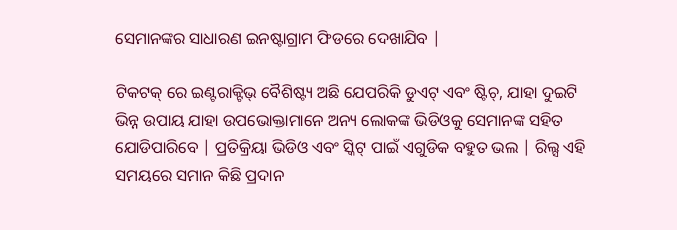ସେମାନଙ୍କର ସାଧାରଣ ଇନଷ୍ଟାଗ୍ରାମ ଫିଡରେ ଦେଖାଯିବ |

ଟିକଟକ୍ ରେ ଇଣ୍ଟରାକ୍ଟିଭ୍ ବୈଶିଷ୍ଟ୍ୟ ଅଛି ଯେପରିକି ଡୁଏଟ୍ ଏବଂ ଷ୍ଟିଚ୍, ଯାହା ଦୁଇଟି ଭିନ୍ନ ଉପାୟ ଯାହା ଉପଭୋକ୍ତାମାନେ ଅନ୍ୟ ଲୋକଙ୍କ ଭିଡିଓକୁ ସେମାନଙ୍କ ସହିତ ଯୋଡିପାରିବେ | ପ୍ରତିକ୍ରିୟା ଭିଡିଓ ଏବଂ ସ୍କିଟ୍ ପାଇଁ ଏଗୁଡିକ ବହୁତ ଭଲ | ରିଲ୍ସ ଏହି ସମୟରେ ସମାନ କିଛି ପ୍ରଦାନ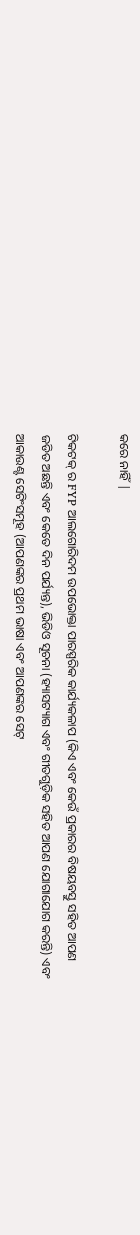କରେ ନାହିଁ |

ଟିକଟକ୍ ର FYP ଆଲଗୋରିଦମ ଉପଭୋକ୍ତା ପାରସ୍ପରିକ କାର୍ଯ୍ୟକଳାପ (କିଏ ଏବଂ କେଉଁ ପ୍ରକାରର ବିଷୟବସ୍ତୁ ସହିତ ଆପଣ ଜଡିତ ଅଛନ୍ତି ଏବଂ କେତେ ଦିନ ପର୍ଯ୍ୟନ୍ତ), ଭିଡିଓ ସୂଚନା (ହ୍ୟାସଟ୍ୟାଗ ଏବଂ ଗୀତଗୁଡ଼ିକ ସହିତ ଆପଣ ଯୋଗାଯୋଗ କରନ୍ତି) ଏବଂ ଆକାଉଣ୍ଟ ସେଟିଂସମୂହ (ଆପଣଙ୍କର ପ୍ରଥମ ଭାଷା ଏବଂ ଆପଣଙ୍କର ସେଟ୍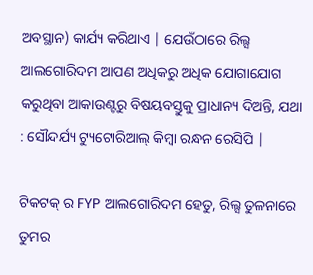ଅବସ୍ଥାନ) କାର୍ଯ୍ୟ କରିଥାଏ | ଯେଉଁଠାରେ ରିଲ୍ସ ଆଲଗୋରିଦମ ଆପଣ ଅଧିକରୁ ଅଧିକ ଯୋଗାଯୋଗ କରୁଥିବା ଆକାଉଣ୍ଟରୁ ବିଷୟବସ୍ତୁକୁ ପ୍ରାଧାନ୍ୟ ଦିଅନ୍ତି, ଯଥା : ସୌନ୍ଦର୍ଯ୍ୟ ଟ୍ୟୁଟୋରିଆଲ୍ କିମ୍ବା ରନ୍ଧନ ରେସିପି |

ଟିକଟକ୍ ର FYP ଆଲଗୋରିଦମ ହେତୁ, ରିଲ୍ସ ତୁଳନାରେ ତୁମର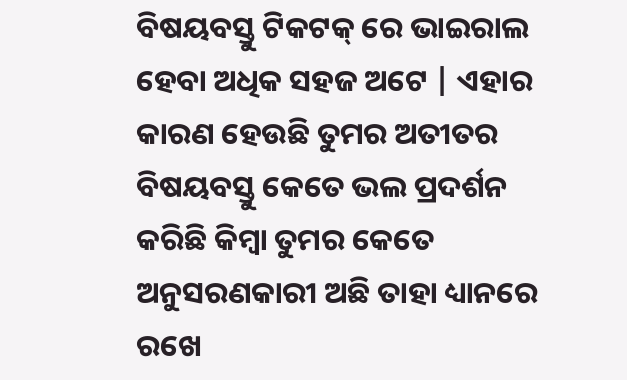ବିଷୟବସ୍ତୁ ଟିକଟକ୍ ରେ ଭାଇରାଲ ହେବା ଅଧିକ ସହଜ ଅଟେ | ଏହାର କାରଣ ହେଉଛି ତୁମର ଅତୀତର ବିଷୟବସ୍ତୁ କେତେ ଭଲ ପ୍ରଦର୍ଶନ କରିଛି କିମ୍ବା ତୁମର କେତେ ଅନୁସରଣକାରୀ ଅଛି ତାହା ଧ୍ୟାନରେ ରଖେ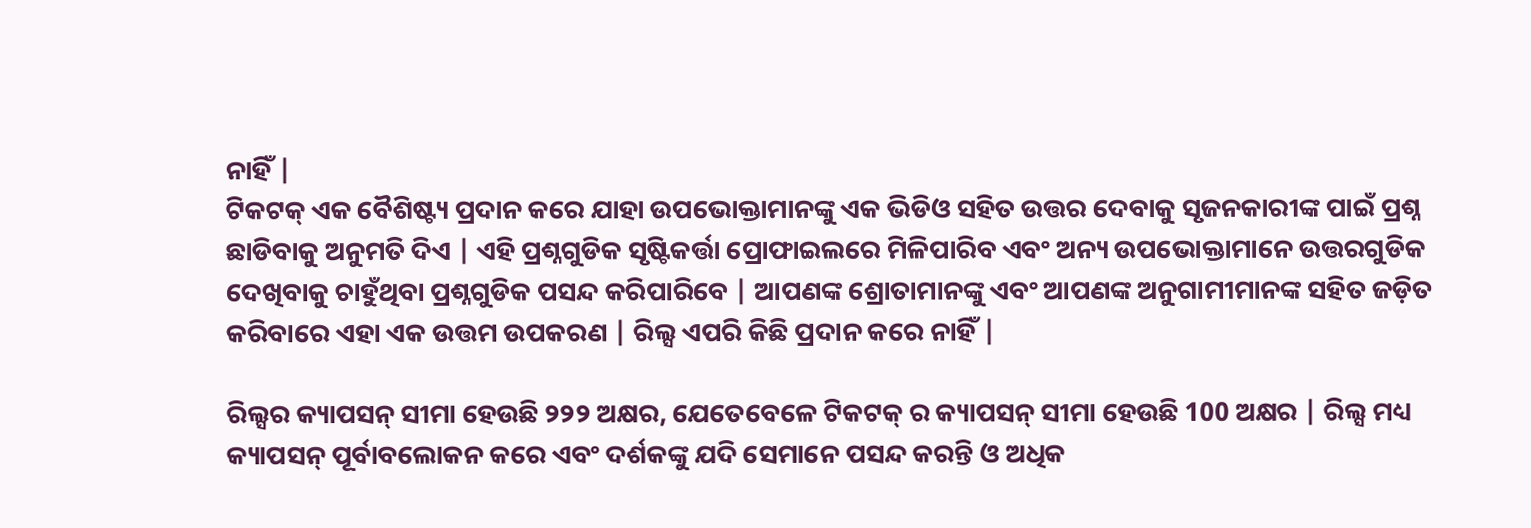ନାହିଁ |
ଟିକଟକ୍ ଏକ ବୈଶିଷ୍ଟ୍ୟ ପ୍ରଦାନ କରେ ଯାହା ଉପଭୋକ୍ତାମାନଙ୍କୁ ଏକ ଭିଡିଓ ସହିତ ଉତ୍ତର ଦେବାକୁ ସୃଜନକାରୀଙ୍କ ପାଇଁ ପ୍ରଶ୍ନ ଛାଡିବାକୁ ଅନୁମତି ଦିଏ | ଏହି ପ୍ରଶ୍ନଗୁଡିକ ସୃଷ୍ଟିକର୍ତ୍ତା ପ୍ରୋଫାଇଲରେ ମିଳିପାରିବ ଏବଂ ଅନ୍ୟ ଉପଭୋକ୍ତାମାନେ ଉତ୍ତରଗୁଡିକ ଦେଖିବାକୁ ଚାହୁଁଥିବା ପ୍ରଶ୍ନଗୁଡିକ ପସନ୍ଦ କରିପାରିବେ | ଆପଣଙ୍କ ଶ୍ରୋତାମାନଙ୍କୁ ଏବଂ ଆପଣଙ୍କ ଅନୁଗାମୀମାନଙ୍କ ସହିତ ଜଡ଼ିତ କରିବାରେ ଏହା ଏକ ଉତ୍ତମ ଉପକରଣ | ରିଲ୍ସ ଏପରି କିଛି ପ୍ରଦାନ କରେ ନାହିଁ |

ରିଲ୍ସର କ୍ୟାପସନ୍ ସୀମା ହେଉଛି ୨୨୨ ଅକ୍ଷର, ଯେତେବେଳେ ଟିକଟକ୍ ର କ୍ୟାପସନ୍ ସୀମା ହେଉଛି 100 ଅକ୍ଷର | ରିଲ୍ସ ମଧ୍ୟ କ୍ୟାପସନ୍ ପୂର୍ବାବଲୋକନ କରେ ଏବଂ ଦର୍ଶକଙ୍କୁ ଯଦି ସେମାନେ ପସନ୍ଦ କରନ୍ତି ଓ ଅଧିକ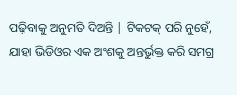ପଢ଼ିବାକୁ ଅନୁମତି ଦିଅନ୍ତି | ଟିକଟକ୍ ପରି ନୁହେଁ, ଯାହା ଭିଡିଓର ଏକ ଅଂଶକୁ ଅନ୍ତର୍ଭୁକ୍ତ କରି ସମଗ୍ର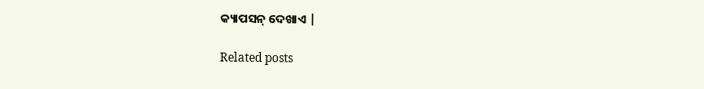କ୍ୟାପସନ୍ ଦେଖାଏ |

Related posts